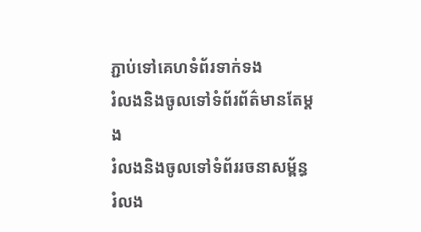ភ្ជាប់ទៅគេហទំព័រទាក់ទង
រំលងនិងចូលទៅទំព័រព័ត៌មានតែម្តង
រំលងនិងចូលទៅទំព័ររចនាសម្ព័ន្ធ
រំលង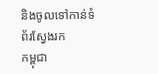និងចូលទៅកាន់ទំព័រស្វែងរក
កម្ពុជា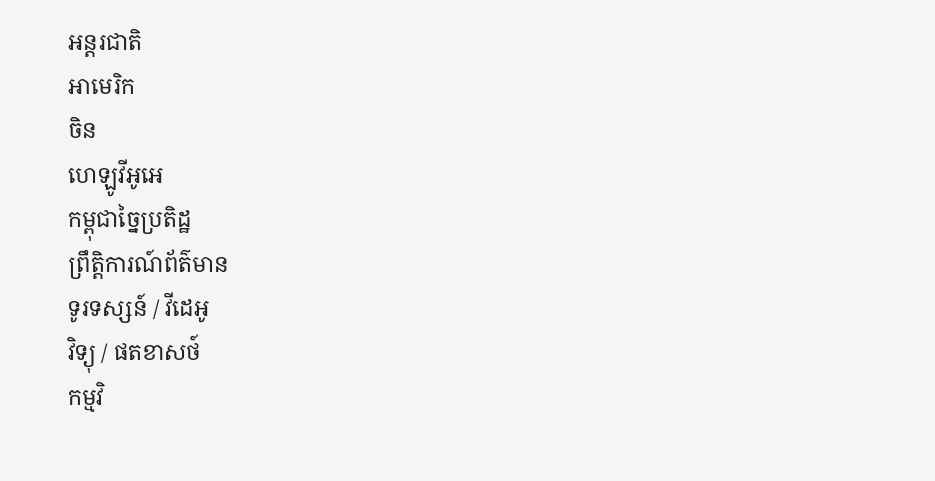អន្តរជាតិ
អាមេរិក
ចិន
ហេឡូវីអូអេ
កម្ពុជាច្នៃប្រតិដ្ឋ
ព្រឹត្តិការណ៍ព័ត៌មាន
ទូរទស្សន៍ / វីដេអូ
វិទ្យុ / ផតខាសថ៍
កម្មវិ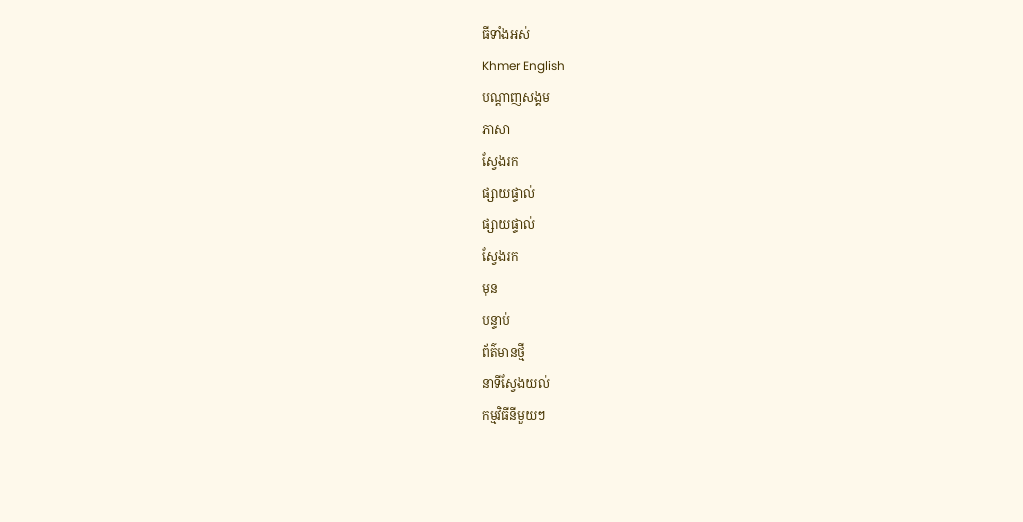ធីទាំងអស់
Khmer English
បណ្តាញសង្គម
ភាសា
ស្វែងរក
ផ្សាយផ្ទាល់
ផ្សាយផ្ទាល់
ស្វែងរក
មុន
បន្ទាប់
ព័ត៌មានថ្មី
នាទីស្វែងយល់
កម្មវិធីនីមួយៗ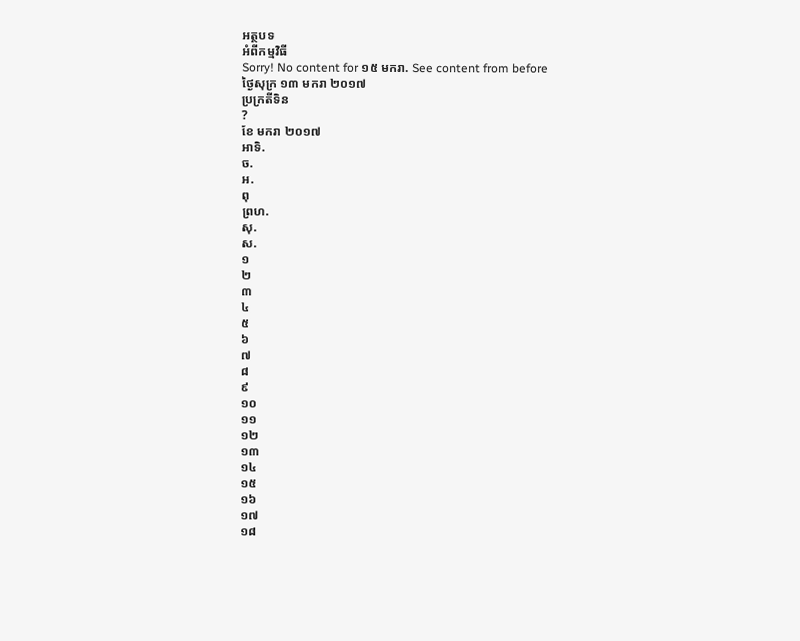អត្ថបទ
អំពីកម្មវិធី
Sorry! No content for ១៥ មករា. See content from before
ថ្ងៃសុក្រ ១៣ មករា ២០១៧
ប្រក្រតីទិន
?
ខែ មករា ២០១៧
អាទិ.
ច.
អ.
ពុ
ព្រហ.
សុ.
ស.
១
២
៣
៤
៥
៦
៧
៨
៩
១០
១១
១២
១៣
១៤
១៥
១៦
១៧
១៨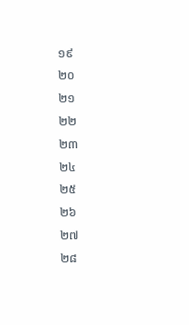១៩
២០
២១
២២
២៣
២៤
២៥
២៦
២៧
២៨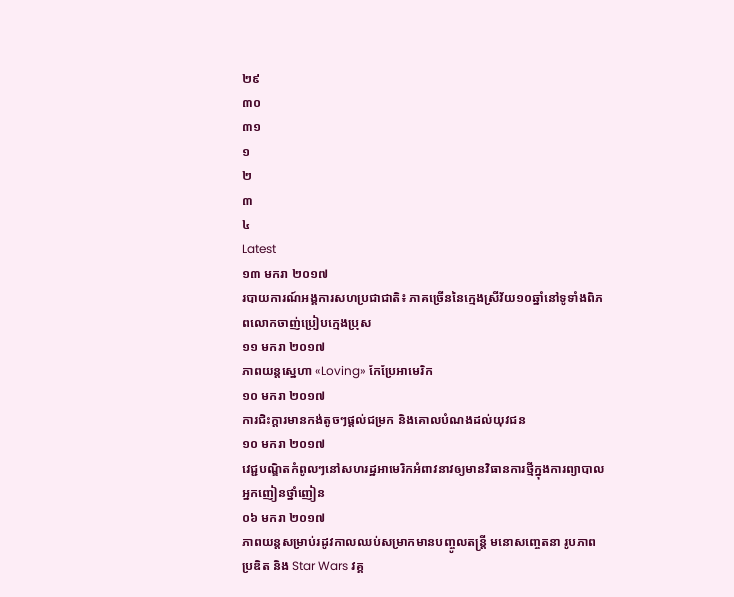២៩
៣០
៣១
១
២
៣
៤
Latest
១៣ មករា ២០១៧
របាយការណ៍អង្គការសហប្រជាជាតិ៖ ភាគច្រើននៃក្មេងស្រីវ័យ១០ឆ្នាំនៅទូទាំងពិភពលោកចាញ់ប្រៀបក្មេងប្រុស
១១ មករា ២០១៧
ភាពយន្តស្នេហា «Loving» កែប្រែអាមេរិក
១០ មករា ២០១៧
ការជិះក្ដារមានកង់តូចៗផ្ដល់ជម្រក និងគោលបំណងដល់យុវជន
១០ មករា ២០១៧
វេជ្ជបណ្ឌិតកំពូលៗនៅសហរដ្ឋអាមេរិកអំពាវនាវឲ្យមានវិធានការថ្មីក្នុងការព្យាបាលអ្នកញៀនថ្នាំញៀន
០៦ មករា ២០១៧
ភាពយន្តសម្រាប់រដូវកាលឈប់សម្រាកមានបញ្ចូលតន្ត្រី មនោសញ្ចេតនា រូបភាពប្រឌិត និង Star Wars វគ្គ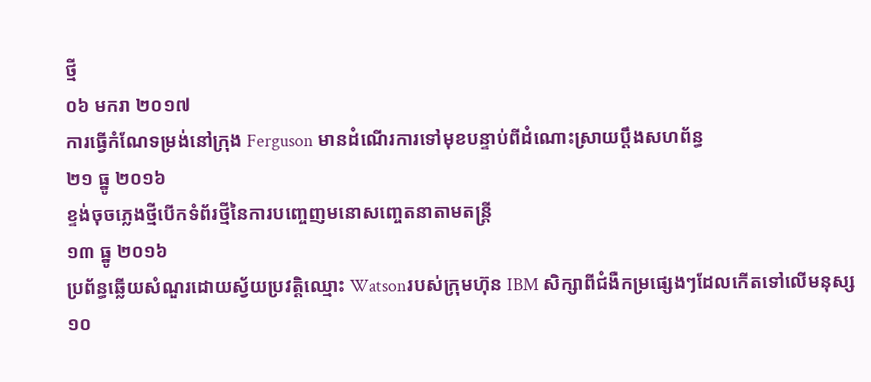ថ្មី
០៦ មករា ២០១៧
ការធ្វើកំណែទម្រង់នៅក្រុង Ferguson មានដំណើរការទៅមុខបន្ទាប់ពីដំណោះស្រាយប្តឹងសហព័ន្ធ
២១ ធ្នូ ២០១៦
ខ្ទង់ចុចភ្លេងថ្មីបើកទំព័រថ្មីនៃការបញ្ចេញមនោសញ្ចេតនាតាមតន្ត្រី
១៣ ធ្នូ ២០១៦
ប្រព័ន្ធឆ្លើយសំណួរដោយស្វ័យប្រវត្តិឈ្មោះ Watsonរបស់ក្រុមហ៊ុន IBM សិក្សាពីជំងឺកម្រផ្សេងៗដែលកើតទៅលើមនុស្ស
១០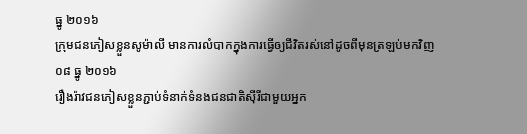ធ្នូ ២០១៦
ក្រុមជនភៀសខ្លួនសូម៉ាលី មានការលំបាកក្នុងការធ្វើឲ្យជីវិតរស់នៅដូចពីមុនត្រឡប់មកវិញ
០៨ ធ្នូ ២០១៦
រឿងរ៉ាវជនភៀសខ្លួនភ្ជាប់ទំនាក់ទំនងជនជាតិស៊ីរីជាមួយអ្នក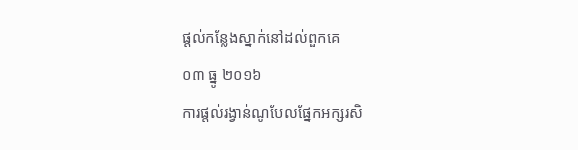ផ្ដល់កន្លែងស្នាក់នៅដល់ពួកគេ
០៣ ធ្នូ ២០១៦
ការផ្តល់រង្វាន់ណូបែលផ្នែកអក្សរសិ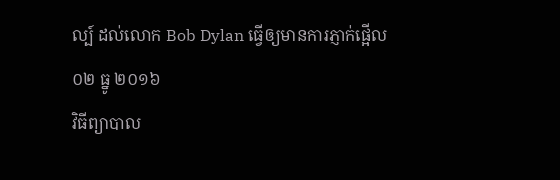ល្ប៍ ដល់លោក Bob Dylan ធ្វើឲ្យមានការភ្ញាក់ផ្អើល
០២ ធ្នូ ២០១៦
វិធីព្យាបាល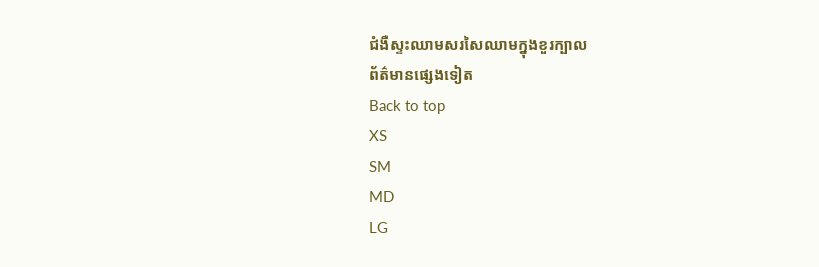ជំងឺស្ទះឈាមសរសៃឈាមក្នុងខួរក្បាល
ព័ត៌មានផ្សេងទៀត
Back to top
XS
SM
MD
LG